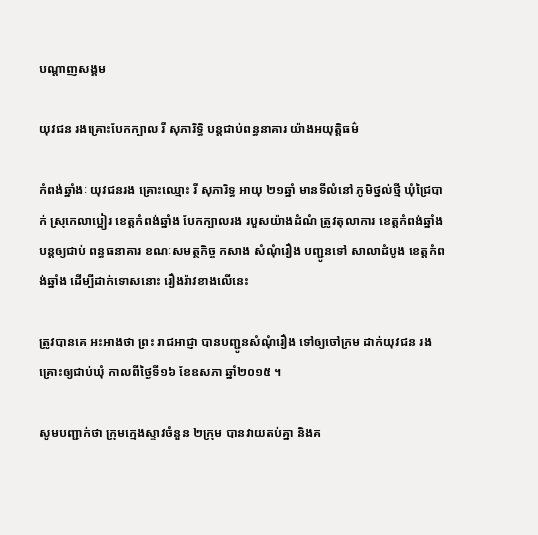បណ្តាញសង្គម

យុវជន រងគ្រោះបែកក្បាល រី សុភារិទ្ធិ បន្តជាប់ពន្ធនាគារ យ៉ាងអយុត្តិធម៌

កំពង់ឆ្នាំងៈ យុវជនរង គ្រោះឈ្មោះ រី សុភារិទ្ធ អាយុ ២១ឆ្នាំ មានទីលំនៅ ភូមិថ្នល់ថ្មី ឃុំជ្រៃបាក់ ស្រុកេលាប្អៀរ ខេត្តកំពង់ឆ្នាំង បែកក្បាលរង របួសយ៉ាងដំណំ ត្រូវតុលាការ ខេត្តកំពង់ឆ្នាំង បន្តឲ្យជាប់ ពន្ធធនាគារ ខណៈសមត្ថកិច្ច កសាង សំណុំរឿង បញ្ជូនទៅ សាលាដំបូង ខេត្តកំពង់ឆ្នាំង ដើម្បីដាក់ទោសនោះ រឿងរ៉ាវខាងលើនេះ

ត្រូវបានគេ អះអាងថា ព្រះ រាជអាជ្ញា បានបញ្ជូនសំណុំរឿង ទៅឲ្យចៅក្រម ដាក់យុវជន រងគ្រោះឲ្យជាប់ឃុំ កាលពីថ្ងៃទី១៦ ខែឧសភា ឆ្នាំ២០១៥ ។

សូមបញ្ជាក់ថា ក្រុមក្មេងស្ទាវចំនួន ២ក្រុម បានវាយតប់គ្នា និងគ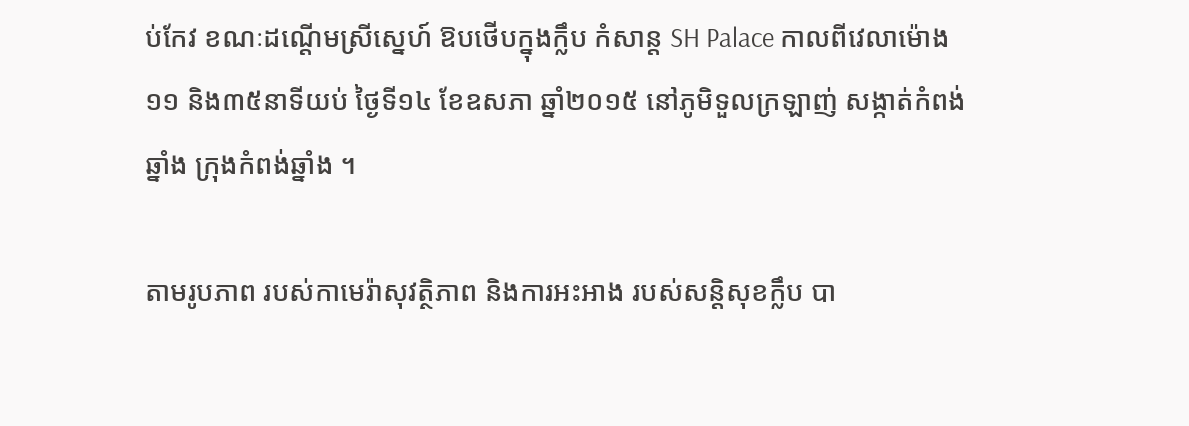ប់កែវ ខណៈដណ្តើមស្រីស្នេហ៍ ឱបថើបក្នុងក្លឹប កំសាន្ត SH Palace កាលពីវេលាម៉ោង ១១ និង៣៥នាទីយប់ ថ្ងៃទី១៤ ខែឧសភា ឆ្នាំ២០១៥ នៅភូមិទួលក្រឡាញ់ សង្កាត់កំពង់ឆ្នាំង ក្រុងកំពង់ឆ្នាំង ។

តាមរូបភាព របស់កាមេរ៉ាសុវត្ថិភាព និងការអះអាង របស់សន្តិសុខក្លឹប បា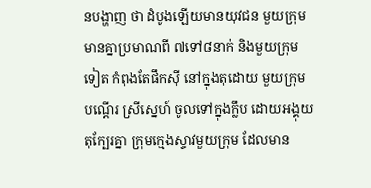នបង្ហាញ ថា ដំបូងឡើយមានយុវជន មួយក្រុម មានគ្នាប្រមាណពី ៧ទៅ៨នាក់ និងមួយក្រុមទៀត កំពុងតែផឹកស៊ី នៅក្នុងតុដោយ មួយក្រុមបណ្តើរ ស្រីស្នេហ៍ ចូលទៅក្នុងក្លឹប ដោយអង្គុយតុក្បែរគ្នា ក្រុមក្មេងស្ទាវមួយក្រុម ដែលមាន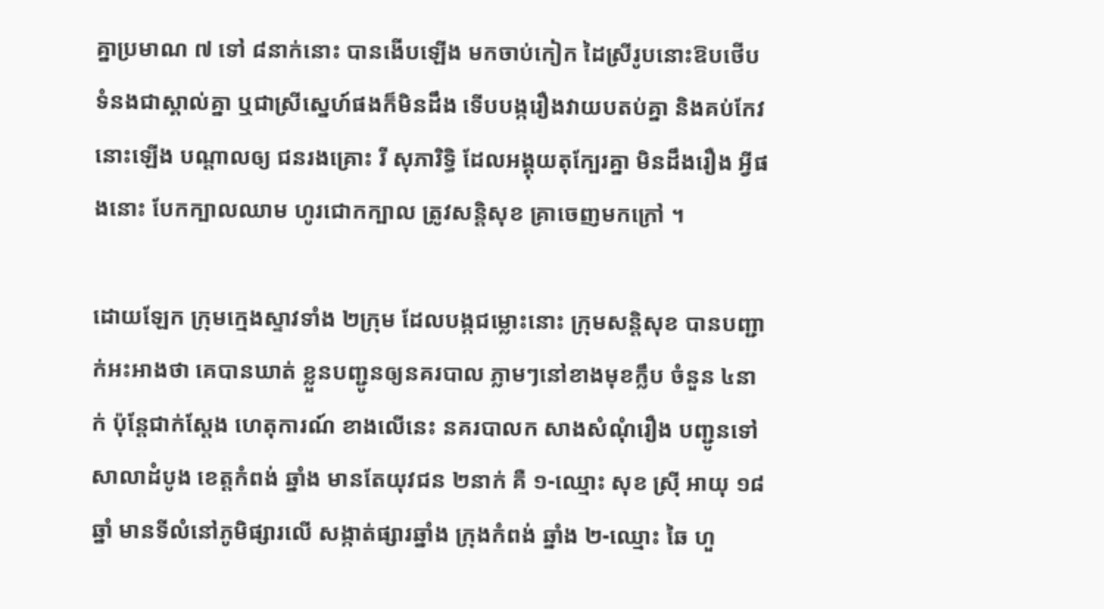គ្នាប្រមាណ ៧ ទៅ ៨នាក់នោះ បានងើបឡើង មកចាប់កៀក ដៃស្រីរូបនោះឱបថើប ទំនងជាស្គាល់គ្នា ឬជាស្រីស្នេហ៍ផងក៏មិនដឹង ទើបបង្ករឿងវាយបតប់គ្នា និងគប់កែវនោះឡើង បណ្តាលឲ្យ ជនរងគ្រោះ រី សុភារិទ្ធិ ដែលអង្គុយតុក្បែរគ្នា មិនដឹងរឿង អ្វីផងនោះ បែកក្បាលឈាម ហូរជោកក្បាល ត្រូវសន្តិសុខ គ្រាចេញមកក្រៅ ។

ដោយឡែក ក្រុមក្មេងស្ទាវទាំង ២ក្រុម ដែលបង្កជម្លោះនោះ ក្រុមសន្តិសុខ បានបញ្ជាក់អះអាងថា គេបានឃាត់ ខ្លួនបញ្ជូនឲ្យនគរបាល ភ្លាមៗនៅខាងមុខក្លឹប ចំនួន ៤នាក់ ប៉ុន្តែជាក់ស្តែង ហេតុការណ៍ ខាងលើនេះ នគរបាលក សាងសំណុំរឿង បញ្ជូនទៅសាលាដំបូង ខេត្តកំពង់ ឆ្នាំង មានតែយុវជន ២នាក់ គឺ ១-ឈ្មោះ សុខ ស្រ៊ី អាយុ ១៨ឆ្នាំ មានទីលំនៅភូមិផ្សារលើ សង្កាត់ផ្សារឆ្នាំង ក្រុងកំពង់ ឆ្នាំង ២-ឈ្មោះ ឆៃ ហួ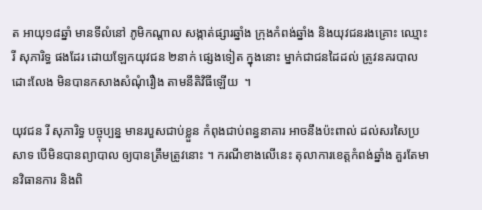ត អាយុ១៨ឆ្នាំ មានទីលំនៅ ភូមិកណ្តាល សង្កាត់ផ្សារឆ្នាំង ក្រុងកំពង់ឆ្នាំង និងយុវជនរងគ្រោះ ឈ្មោះ រី សុភារិទ្ធ ផងដែរ ដោយឡែកយុវជន ២នាក់ ផ្សេងទៀត ក្នុងនោះ ម្នាក់ជាជនដៃដល់ ត្រូវនគរបាល ដោះលែង មិនបានកសាងសំណុំរឿង តាមនីតិវិធីឡើយ  ។

យុវជន រី សុភារិទ្ធ បច្ចុប្បន្ន មានរបួសជាប់ខ្លួន កំពុងជាប់ពន្ធនាគារ អាចនឹងប៉ះពាល់ ដល់សរសៃប្រសាទ បើមិនបានព្យាបាល ឲ្យបានត្រឹមត្រូវនោះ ។ ករណីខាងលើនេះ តុលាការខេត្តកំពង់ឆ្នាំង គួរតែមានវិធានការ និងពិ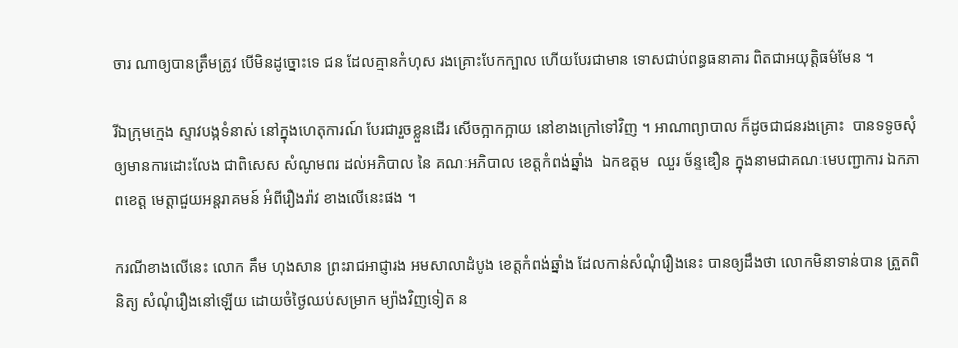ចារ ណាឲ្យបានត្រឹមត្រូវ បើមិនដូច្នោះទេ ជន ដែលគ្មានកំហុស រងគ្រោះបែកក្បាល ហើយបែរជាមាន ទោសជាប់ពន្ធធនាគារ ពិតជាអយុត្តិធម៌មែន ។

រីឯក្រុមក្មេង ស្ទាវបង្កទំនាស់ នៅក្នុងហេតុការណ៍ បែរជារួចខ្លួនដើរ សើចក្អាកក្អាយ នៅខាងក្រៅទៅវិញ ។ អាណាព្យាបាល ក៏ដូចជាជនរងគ្រោះ  បានទទូចសុំ ឲ្យមានការដោះលែង ជាពិសេស សំណូមពរ ដល់អភិបាល នៃ គណៈអភិបាល ខេត្តកំពង់ឆ្នាំង  ឯកឧត្តម  ឈួរ ច័ន្ទឌឿន ក្នុងនាមជាគណៈមេបញ្ជាការ ឯកភាពខេត្ត មេត្តាជួយអន្តរាគមន៍ អំពីរឿងរ៉ាវ ខាងលើនេះផង ។

ករណីខាងលើនេះ លោក គឹម ហុងសាន ព្រះរាជអាជ្ញារង អមសាលាដំបូង ខេត្តកំពង់ឆ្នាំង ដែលកាន់សំណុំរឿងនេះ បានឲ្យដឹងថា លោកមិនាទាន់បាន ត្រួតពិនិត្យ សំណុំរឿងនៅឡើយ ដោយចំថ្ងៃឈប់សម្រាក ម្យ៉ាងវិញទៀត ន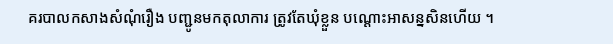គរបាលកសាងសំណុំរឿង បញ្ជូនមកតុលាការ ត្រូវតែឃុំខ្លួន បណ្តោះអាសន្នសិនហើយ ។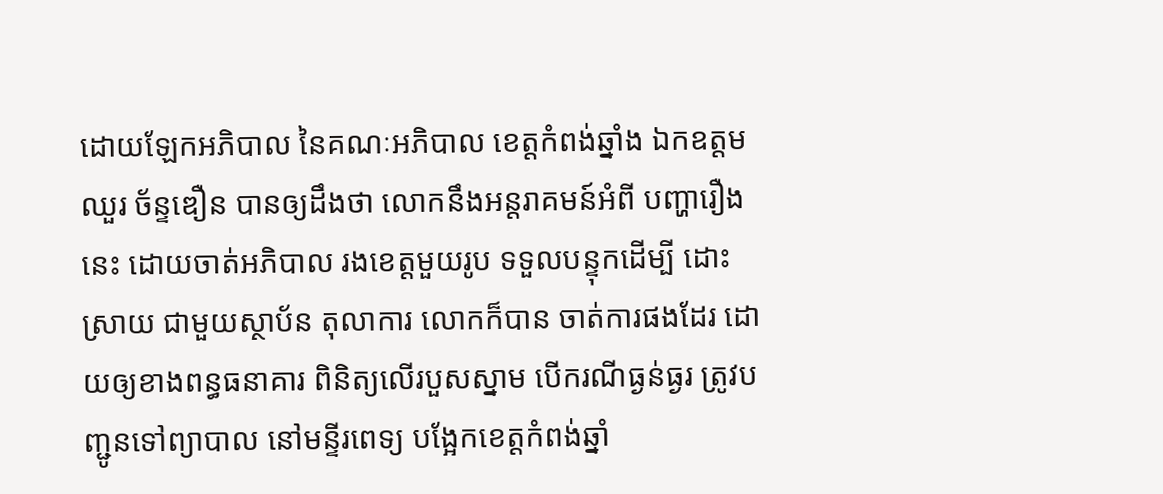ដោយឡែកអភិបាល នៃគណៈអភិបាល ខេត្តកំពង់ឆ្នាំង ឯកឧត្តម ឈួរ ច័ន្ទឌឿន បានឲ្យដឹងថា លោកនឹងអន្តរាគមន៍អំពី បញ្ហារឿងនេះ ដោយចាត់អភិបាល រងខេត្តមួយរូប ទទួលបន្ទុកដើម្បី ដោះស្រាយ ជាមួយស្ថាប័ន តុលាការ លោកក៏បាន ចាត់ការផងដែរ ដោយឲ្យខាងពន្ធធនាគារ ពិនិត្យលើរបួសស្នាម បើករណីធ្ងន់ធ្ងរ ត្រូវបញ្ជូនទៅព្យាបាល នៅមន្ទីរពេទ្យ បង្អែកខេត្តកំពង់ឆ្នាំ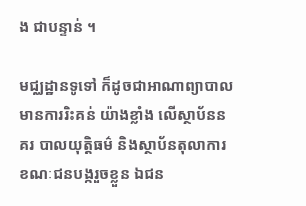ង ជាបន្ទាន់ ។

មជ្ឈដ្ឋានទូទៅ ក៏ដូចជាអាណាព្យាបាល មានការរិះគន់ យ៉ាងខ្លាំង លើស្ថាប័ននគរ បាលយុត្តិធម៌ និងស្ថាប័នតុលាការ ខណៈជនបង្ករួចខ្លួន ឯជន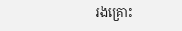រងគ្រោះ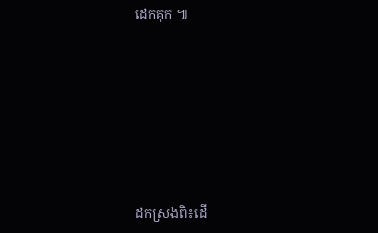ដេកគុក ៕







ដកស្រងពិ៖ដើ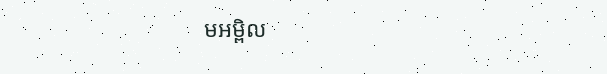មអម្ពិល